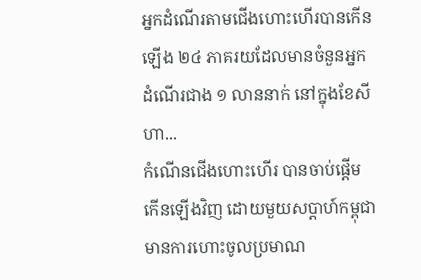អ្នកដំណើរតាមជើងហោះហើរបានកើនឡើង ២៤ ភាគរយដែលមានចំនួនអ្នកដំណើរជាង ១ លាននាក់ នៅក្នុងខែសីហា...
កំណើនជើងហោះហើរ បានចាប់ផ្តើមកើនឡើងវិញ ដោយមួយសប្តាហ៍កម្ពុជា មានការហោះចូលប្រមាណ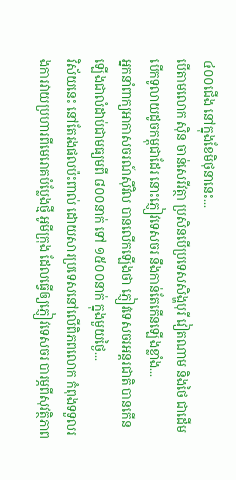៤០០ជើង នៅក្នុងខែមិថុនានេះ...
បើតាមលោក ស៊ិន ចាន់សេរីវត្ថា ប្រសិនបើប្រទេសសិង្ហបុរី វៀតណាម និងថៃ ជាដើម បើកទូលាយដូចកម្ពុជាដែរ នោះភ្ញៀវទេសចរ នឹងកាន់តែកើនឡើងខ្លាំង...
អ្នកនាំពាក្យអាកាសចរណ៍ស៊ីវិល បានលើកឡើងថា ភ្ញៀវទេសចរអន្តរជាតិ បានកើនឡើងជាលំដាប់ជាមធ្យមពី ៨០០នាក់ ទៅ ១៥០០នាក់ ក្នុងមួយថ្ងៃ...
វិស័យនេះ នៅតែរងផលប៉ះពាល់ ដោយសារប្រទេសនៅលើពិភពលោក កំពុងទទួលរងការវាយប្រហារពីមេរោគបំប្លែងថ្មី អូមីក្រុង ដែលធ្វើឲ្យភ្ញៀវទេសចរ បារម្ភពីសុវត្ថិភាព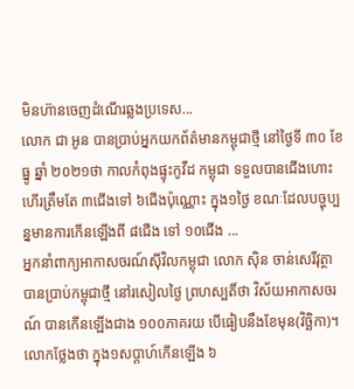មិនហ៊ានចេញដំណើរឆ្លងប្រទេស...
លោក ជា អូន បានប្រាប់អ្នកយកព័ត៌មានកម្ពុជាថ្មី នៅថ្ងៃទី ៣០ ខែធ្នូ ឆ្នាំ ២០២១ថា កាលកំពុងផ្ទុះកូវីដ កម្ពុជា ទទួលបានជើងហោះហើរត្រឹមតែ ៣ជើងទៅ ៦ជើងប៉ុណ្ណោះ ក្នុង១ថ្ងៃ ខណៈដែលបច្ចុប្បន្នមានការកើនឡើងពី ៨ជើង ទៅ ១០ជើង ...
អ្នកនាំពាក្យអាកាសចរណ៍ស៊ីវិលកម្ពុជា លោក ស៊ិន ចាន់សេរីវុត្ថា បានប្រាប់កម្ពុជាថ្មី នៅរសៀលថ្ងៃ ព្រហស្បតិ៍ថា វិស័យអាកាសចរណ៍ បានកើនឡើងជាង ១០០ភាគរយ បើធៀបនឹងខែមុន(វិច្ឆិកា)។ លោកថ្លែងថា ក្នុង១សប្តាហ៍កើនឡើង ៦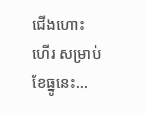ជើងហោះហើរ សម្រាប់ខែធ្នូនេះ...